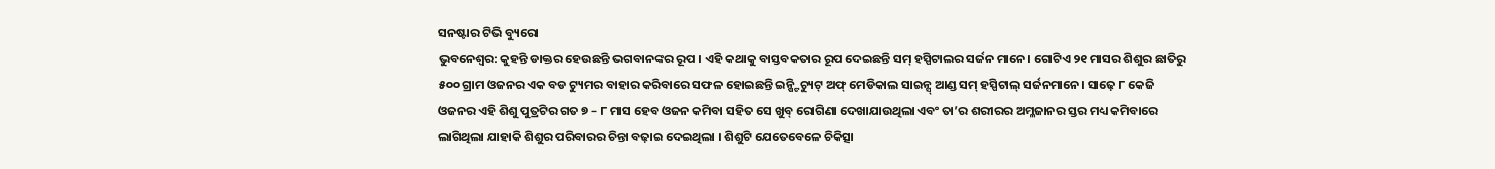ସନଷ୍ଟାର ଟିଭି ବ୍ୟୁରୋ
ଭୁବନେଶ୍ୱର: କୁହନ୍ତି ଡାକ୍ତର ହେଉଛନ୍ତି ଭଗବାନଙ୍କର ରୂପ । ଏହି କଥାକୁ ବାସ୍ତବକତାର ରୂପ ଦେଇଛନ୍ତି ସମ୍ ହସ୍ପିଟାଲର ସର୍ଜନ ମାନେ। ଗୋଟିଏ ୨୧ ମାସର ଶିଶୁର ଛାତିରୁ ୫୦୦ ଗ୍ରାମ ଓଜନର ଏକ ବଡ ଟ୍ୟୁମର ବାହାର କରିବାରେ ସଫଳ ହୋଇଛନ୍ତି ଇନ୍ଷ୍ଟିଚ୍ୟୁଟ୍ ଅଫ୍ ମେଡିକାଲ ସାଇନ୍ସ୍ ଆଣ୍ଡ ସମ୍ ହସ୍ପିଟାଲ୍ ସର୍ଜନମାନେ। ସାଢ଼େ ୮ କେଜି ଓଜନର ଏହି ଶିଶୁ ପୁତ୍ରଟିର ଗତ ୭ – ୮ ମାସ ହେବ ଓଜନ କମିବା ସହିତ ସେ ଖୁବ୍ ରୋଗିଣା ଦେଖାଯାଉଥିଲା ଏବଂ ତା’ର ଶରୀରର ଅମ୍ଳଜାନର ସ୍ତର ମଧ୍ୟ କମିବାରେ ଲାଗିଥିଲା ଯାହାକି ଶିଶୁର ପରିବାରର ଚିନ୍ତା ବଢ଼ାଇ ଦେଇଥିଲା । ଶିଶୁଟି ଯେତେବେଳେ ଚିକିତ୍ସା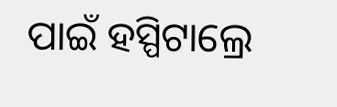ପାଇଁ ହସ୍ପିଟାଲ୍ରେ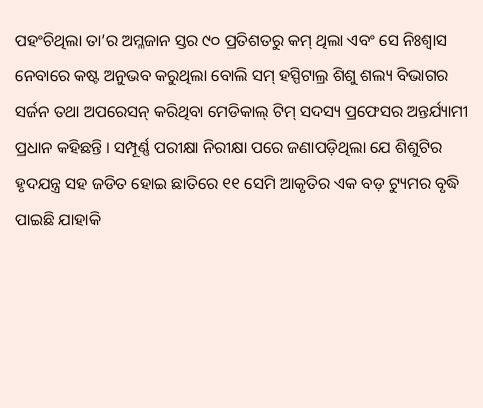ପହଂଚିଥିଲା ତା’ର ଅମ୍ଳଜାନ ସ୍ତର ୯୦ ପ୍ରତିଶତରୁ କମ୍ ଥିଲା ଏବଂ ସେ ନିଃଶ୍ୱାସ ନେବାରେ କଷ୍ଟ ଅନୁଭବ କରୁଥିଲା ବୋଲି ସମ୍ ହସ୍ପିଟାଲ୍ର ଶିଶୁ ଶଲ୍ୟ ବିଭାଗର ସର୍ଜନ ତଥା ଅପରେସନ୍ କରିଥିବା ମେଡିକାଲ୍ ଟିମ୍ ସଦସ୍ୟ ପ୍ରଫେସର ଅନ୍ତର୍ଯ୍ୟାମୀ ପ୍ରଧାନ କହିଛନ୍ତି । ସମ୍ପୂର୍ଣ୍ଣ ପରୀକ୍ଷା ନିରୀକ୍ଷା ପରେ ଜଣାପଡ଼ିଥିଲା ଯେ ଶିଶୁଟିର ହୃଦଯନ୍ତ୍ର ସହ ଜଡିତ ହୋଇ ଛାତିରେ ୧୧ ସେମି ଆକୃତିର ଏକ ବଡ଼ ଟ୍ୟୁମର ବୃଦ୍ଧି ପାଇଛି ଯାହାକି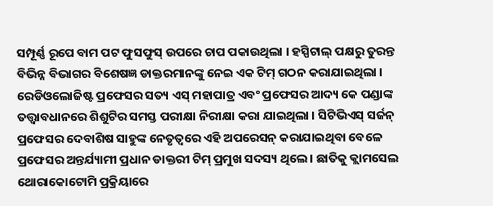ସମ୍ପୂର୍ଣ୍ଣ ରୂପେ ବାମ ପଟ ଫୁସଫୁସ୍ ଉପରେ ଚାପ ପକାଉଥିଲା । ହସ୍ପିଟାଲ୍ ପକ୍ଷରୁ ତୁରନ୍ତ ବିଭିନ୍ନ ବିଭାଗର ବିଶେଷଜ୍ଞ ଡାକ୍ତରମାନଙ୍କୁ ନେଇ ଏକ ଟିମ୍ ଗଠନ କରାଯାଇଥିଲା । ରେଡିଓଲୋଜିଷ୍ଟ ପ୍ରଫେସର ସତ୍ୟ ଏସ୍ ମହାପାତ୍ର ଏବଂ ପ୍ରଫେସର ଆଦ୍ୟ କେ ପଣ୍ଡାଙ୍କ ତତ୍ତ୍ଵାବଧାନରେ ଶିଶୁଟିର ସମସ୍ତ ପରୀକ୍ଷା ନିରୀକ୍ଷା କରା ଯାଇଥିଲା । ସିଟିଭିଏସ୍ ସର୍ଜନ୍ ପ୍ରଫେସର ଦେବାଶିଷ ସାହୁଙ୍କ ନେତୃତ୍ବରେ ଏହି ଅପରେସନ୍ କରାଯାଇଥିବା ବେଳେ ପ୍ରଫେସର ଅନ୍ତର୍ଯ୍ୟାମୀ ପ୍ରଧାନ ଡାକ୍ତରୀ ଟିମ୍ ପ୍ରମୁଖ ସଦସ୍ୟ ଥିଲେ । ଛାତିକୁ କ୍ଲାମସେଲ ଥୋରାକୋଟୋମି ପ୍ରକ୍ରିୟାରେ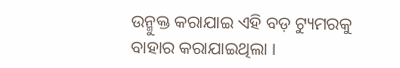ଉନ୍ମୁକ୍ତ କରାଯାଇ ଏହି ବଡ଼ ଟ୍ୟୁମରକୁ ବାହାର କରାଯାଇଥିଲା ।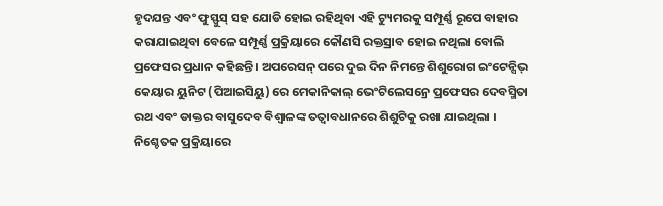ହୃଦଯନ୍ତ ଏବଂ ଫୁସ୍ଫୁସ୍ ସହ ଯୋଡି ହୋଇ ରହିଥିବା ଏହି ଟ୍ୟୁମରକୁ ସମ୍ପୂର୍ଣ୍ଣ ରୂପେ ବାହାର କରାଯାଇଥିବା ବେଳେ ସମ୍ପୂର୍ଣ୍ଣ ପ୍ରକ୍ରିୟାରେ କୌଣସି ରକ୍ତସ୍ରାବ ହୋଇ ନଥିଲା ବୋଲି ପ୍ରଫେସର ପ୍ରଧାନ କହିଛନ୍ତି । ଅପରେସନ୍ ପରେ ଦୁଇ ଦିନ ନିମନ୍ତେ ଶିଶୁରୋଗ ଇଂଟେନ୍ସିଭ୍ କେୟାର ୟୁନିଟ (ପିଆଇସିୟୁ) ରେ ମେକାନିକାଲ୍ ଭେଂଟିଲେସନ୍ରେ ପ୍ରଫେସର ଦେବସ୍ମିତା ରଥ ଏବଂ ଡାକ୍ତର ବାସୁଦେବ ବିଶ୍ବାଳଙ୍କ ତତ୍ବାବଧାନରେ ଶିଶୁଟିକୁ ରଖା ଯାଇଥିଲା । ନିଶ୍ଚେତକ ପ୍ରକ୍ରିୟାରେ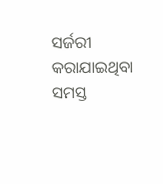ସର୍ଜରୀ କରାଯାଇଥିବା ସମସ୍ତ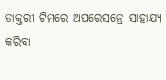ଡାକ୍ତରୀ ଟିମରେ ଅପରେସନ୍ରେ ସାହାଯ୍ୟ କରିବା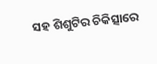ସହ ଶିଶୁଟିର ଚିକିତ୍ସାରେ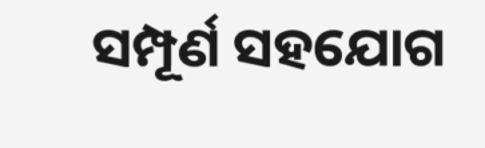ସମ୍ପୂର୍ଣ ସହଯୋଗ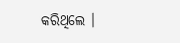କରିଥିଲେ ।